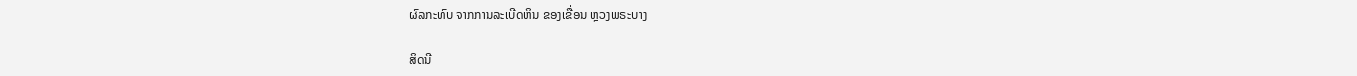ຜົລກະທົບ ຈາກການລະເບີດຫິນ ຂອງເຂື່ອນ ຫຼວງພຣະບາງ

ສິດນີ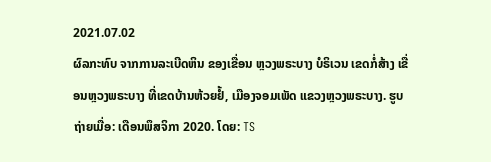2021.07.02
ຜົລກະທົບ ຈາກການລະເບີດຫິນ ຂອງເຂື່ອນ ຫຼວງພຣະບາງ ບໍຣິເວນ ເຂດກໍ່ສ້າງ ເຂື່ອນຫຼວງພຣະບາງ ທີ່ເຂດບ້ານຫ້ວຍຢໍ້, ເມືອງຈອມເພັດ ແຂວງຫຼວງພຣະບາງ. ຮູບຖ່າຍເມື່ອ: ເດືອນພຶສຈິກາ 2020. ໂດຍ: TS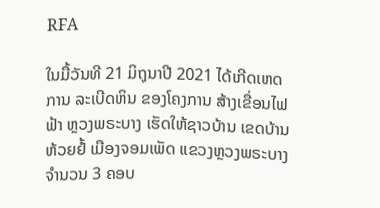RFA

ໃນມື້ວັນທີ 21 ມິຖຸນາປີ 2021 ໄດ້ເກີດເຫດການ ລະເບີດຫິນ ຂອງໂຄງການ ສ້າງເຂື່ອນໄຟຟ້າ ຫຼວງພຣະບາງ ເຮັດໃຫ້ຊາວບ້ານ ເຂດບ້ານຫ້ວຍຢໍ້ ເມືອງຈອມເພັດ ແຂວງຫຼວງພຣະບາງ ຈຳນວນ 3 ຄອບ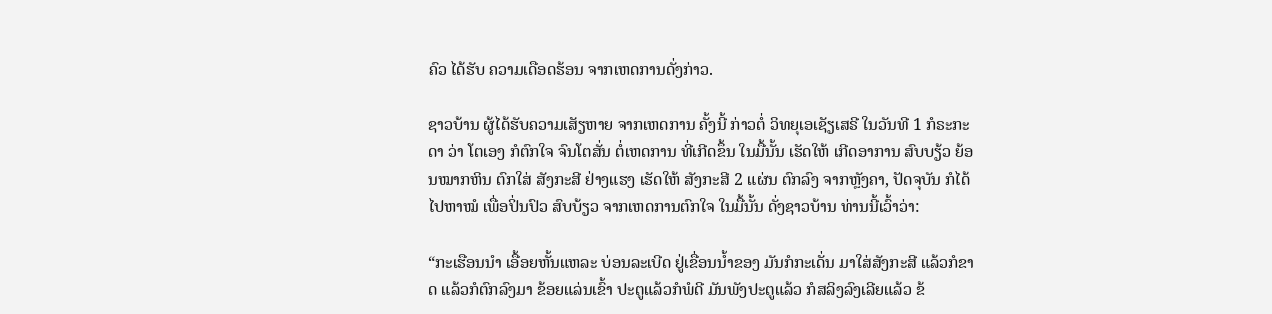ຄົວ ໄດ້ຮັບ ຄວາມເດືອດຮ້ອນ ຈາກເຫດການດັ່ງກ່າວ.

ຊາວບ້ານ ຜູ້ໄດ້ຮັບຄວາມເສັຽຫາຍ ຈາກເຫດການ ຄັ້ງນີ້ ກ່າວຕໍ່ ວິທຍຸເອເຊັຽເສຣີ ໃນວັນທີ 1 ກໍຣະກະດາ ວ່າ ໂຕເອງ ກໍຕົກໃຈ ຈົນໂຕສັ່ນ ຕໍ່ເຫດການ ທີ່ເກີດຂຶ້ນ ໃນມື້ນັ້ນ ເຮັດໃຫ້ ເກີດອາການ ສົບບຽ້ວ ຍ້ອນໝາກຫິນ ຕົກໃສ່ ສັງກະສີ ຢ່າງແຮງ ເຮັດໃຫ້ ສັງກະສີ 2 ແຜ່ນ ຕົກລົງ ຈາກຫຼັງຄາ, ປັດຈຸບັນ ກໍໄດ້ໄປຫາໝໍ ເພື່ອປິ່ນປົວ ສົບບ້ຽວ ຈາກເຫດການຕົກໃຈ ໃນມື້ນັ້ນ ດັ່ງຊາວບ້ານ ທ່ານນີ້ເວົ້າວ່າ:

“ກະເຮືອນນຳ ເອື້ອຍຫັ້ນແຫລະ ບ່ອນລະເບີດ ຢູ່ເຂື່ອນນ້ຳຂອງ ມັນກໍກະເດັ່ນ ມາໃສ່ສັງກະສີ ແລ້ວກໍຂາດ ແລ້ວກໍຕົກລົງມາ ຂ້ອຍແລ່ນເຂົ້າ ປະຕູແລ້ວກໍພໍດີ ມັນພັງປະຕູແລ້ວ ກໍສລິງລົງເລີຍແລ້ວ ຂ້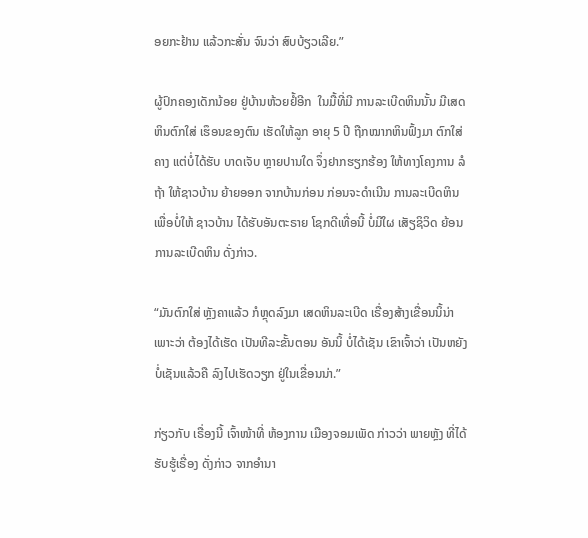ອຍກະຢ້ານ ແລ້ວກະສັ່ນ ຈົນວ່າ ສົບບ້ຽວເລີຍ.”

ຜູ້ປົກຄອງເດັກນ້ອຍ ຢູ່ບ້ານຫ້ວຍຢໍ້ອີກ  ໃນມື້ທີ່ມີ ການລະເບີດຫິນນັ້ນ ມີເສດຫິນຕົກໃສ່ ເຮຶອນຂອງຕົນ ເຮັດໃຫ້ລູກ ອາຍຸ 5 ປີ ຖືກໝາກຫິນຟົ້ງມາ ຕົກໃສ່ຄາງ ແຕ່ບໍ່ໄດ້ຮັບ ບາດເຈັບ ຫຼາຍປານໃດ ຈຶ່ງຢາກຮຽກຮ້ອງ ໃຫ້ທາງໂຄງການ ລໍຖ້າ ໃຫ້ຊາວບ້ານ ຍ້າຍອອກ ຈາກບ້ານກ່ອນ ກ່ອນຈະດຳເນີນ ການລະເບີດຫິນ ເພື່ອບໍ່ໃຫ້ ຊາວບ້ານ ໄດ້ຮັບອັນຕະຣາຍ ໂຊກດີເທື່ອນີ້ ບໍ່ມີໃຜ ເສັຽຊິວິດ ຍ້ອນການລະເບີດຫິນ ດັ່ງກ່າວ.

“ມັນຕົກໃສ່ ຫຼັງຄາແລ້ວ ກໍຫຼຸດລົງມາ ເສດຫິນລະເບີດ ເຣື່ອງສ້າງເຂື່ອນນິ້ນ່າ ເພາະວ່າ ຕ້ອງໄດ້ເຮັດ ເປັນທີລະຂັ້ນຕອນ ອັນນິ້ ບໍ່ໄດ້ເຊັນ ເຂົາເຈົ້າວ່າ ເປັນຫຍັງ ບໍ່ເຊັນແລ້ວຄື ລົງໄປເຮັດວຽກ ຢູ່ໃນເຂື່ອນນ່າ.”

ກ່ຽວກັບ ເຣື່ອງນີ້ ເຈົ້າໜ້າທີ່ ຫ້ອງການ ເມືອງຈອມເພັດ ກ່າວວ່າ ພາຍຫຼັງ ທີ່ໄດ້ຮັບຮູ້ເຣື່ອງ ດັ່ງກ່າວ ຈາກອຳນາ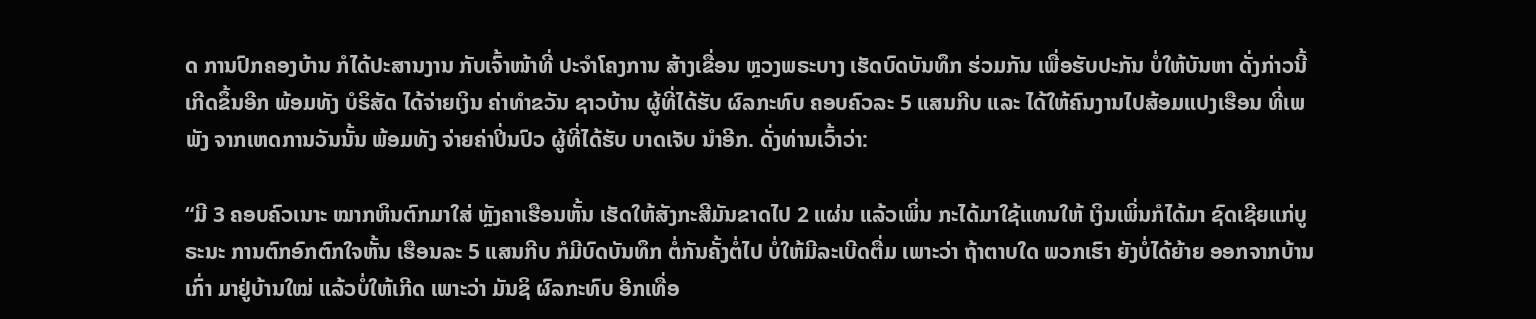ດ ການປົກຄອງບ້ານ ກໍໄດ້ປະສານງານ ກັບເຈົ້າໜ້າທີ່ ປະຈຳໂຄງການ ສ້າງເຂື່ອນ ຫຼວງພຣະບາງ ເຮັດບົດບັນທຶກ ຮ່ວມກັນ ເພື່ອຮັບປະກັນ ບໍ່ໃຫ້ບັນຫາ ດັ່ງກ່າວນີ້ ເກີດຂຶ້ນອີກ ພ້ອມທັງ ບໍຣິສັດ ໄດ້ຈ່າຍເງິນ ຄ່າທຳຂວັນ ຊາວບ້ານ ຜູ້ທີ່ໄດ້ຮັບ ຜົລກະທົບ ຄອບຄົວລະ 5 ແສນກີບ ແລະ ໄດ້ໃຫ້ຄົນງານໄປສ້ອມແປງເຮືອນ ທີ່ເພພັງ ຈາກເຫດການວັນນັ້ນ ພ້ອມທັງ ຈ່າຍຄ່າປິ່ນປົວ ຜູ້ທີ່ໄດ້ຮັບ ບາດເຈັບ ນຳອີກ. ດັ່ງທ່ານເວົ້າວ່າ:

“ມີ 3 ຄອບຄົວເນາະ ໝາກຫິນຕົກມາໃສ່ ຫຼັງຄາເຮືອນຫັ້ນ ເຮັດໃຫ້ສັງກະສີມັນຂາດໄປ 2 ແຜ່ນ ແລ້ວເພິ່ນ ກະໄດ້ມາໃຊ້ແທນໃຫ້ ເງິນເພິ່ນກໍໄດ້ມາ ຊົດເຊີຍແກ່ບູຣະນະ ການຕົກອົກຕົກໃຈຫັ້ນ ເຮືອນລະ 5 ແສນກີບ ກໍມີບົດບັນທຶກ ຕໍ່ກັນຄັ້ງຕໍ່ໄປ ບໍ່ໃຫ້ມີລະເບີດຕື່ມ ເພາະວ່າ ຖ້າຕາບໃດ ພວກເຮົາ ຍັງບໍ່ໄດ້ຍ້າຍ ອອກຈາກບ້ານເກົ່າ ມາຢູ່ບ້ານໃໝ່ ແລ້ວບໍ່ໃຫ້ເກີດ ເພາະວ່າ ມັນຊິ ຜົລກະທົບ ອີກເທື່ອ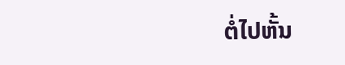ຕໍ່ໄປຫັ້ນ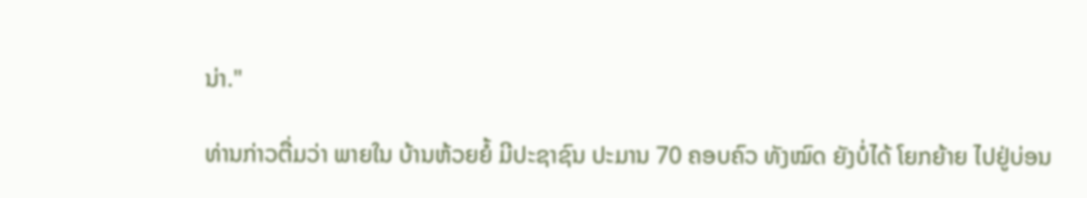ນ່າ."

ທ່ານກ່າວຕື່ມວ່າ ພາຍໃນ ບ້ານຫ້ວຍຍໍ້ ມີປະຊາຊົນ ປະມານ 70 ຄອບຄົວ ທັງໝົດ ຍັງບໍ່ໄດ້ ໂຍກຍ້າຍ ໄປຢູ່ບ່ອນ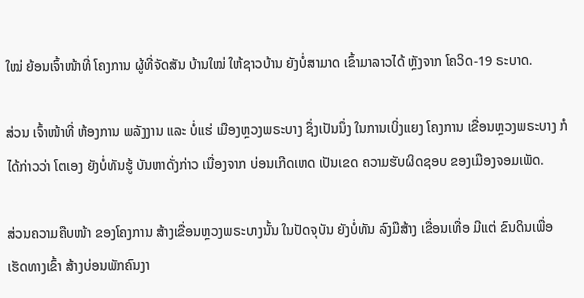ໃໝ່ ຍ້ອນເຈົ້າໜ້າທີ່ ໂຄງການ ຜູ້ທີ່ຈັດສັນ ບ້ານໃໝ່ ໃຫ້ຊາວບ້ານ ຍັງບໍ່ສາມາດ ເຂົ້າມາລາວໄດ້ ຫຼັງຈາກ ໂຄວິດ-19 ຣະບາດ.

ສ່ວນ ເຈົ້າໜ້າທີ່ ຫ້ອງການ ພລັງງານ ແລະ ບໍ່ແຮ່ ເມືອງຫຼວງພຣະບາງ ຊຶ່ງເປັນນຶ່ງ ໃນການເບິ່ງແຍງ ໂຄງການ ເຂື່ອນຫຼວງພຣະບາງ ກໍໄດ້ກ່າວວ່າ ໂຕເອງ ຍັງບໍ່ທັນຮູ້ ບັນຫາດັ່ງກ່າວ ເນື່ອງຈາກ ບ່ອນເກີດເຫດ ເປັນເຂດ ຄວາມຮັບຜິດຊອບ ຂອງເມືອງຈອມເພັດ.

ສ່ວນຄວາມຄືບໜ້າ ຂອງໂຄງການ ສ້າງເຂື່ອນຫຼວງພຣະບາງນັ້ນ ໃນປັດຈຸບັນ ຍັງບໍ່ທັນ ລົງມືສ້າງ ເຂື່ອນເທື່ອ ມີແຕ່ ຂົນດິນເພື່ອເຮັດທາງເຂົ້າ ສ້າງບ່ອນພັກຄົນງາ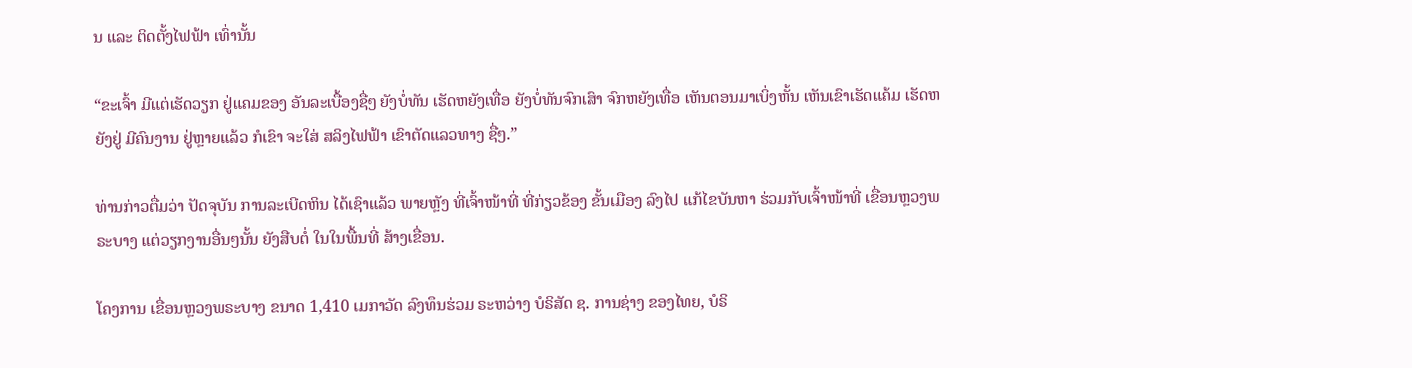ນ ແລະ ຕິດຕັ້ງໄຟຟ້າ ເທົ່ານັ້ນ

“ຂະເຈົ້າ ມີແຕ່ເຮັດວຽກ ຢູ່ແຄມຂອງ ອັນລະເບື້ອງຊື່ໆ ຍັງບໍ່ທັນ ເຮັດຫຍັງເທື່ອ ຍັງບໍ່ທັນຈົກເສົາ ຈົກຫຍັງເທື່ອ ເຫັນຕອນມາເບິ່ງຫັ້ນ ເຫັນເຂົາເຮັດແຄ້ມ ເຮັດຫຍັງຢູ່ ມີຄົນງານ ຢູ່ຫຼາຍແລ້ວ ກໍເຂົາ ຈະໃສ່ ສລິງໄຟຟ້າ ເຂົາຕັດແລວທາງ ຊື່ໆ.”

ທ່ານກ່າວຕື່ມວ່າ ປັດຈຸບັນ ການລະເບີດຫິນ ໄດ້ເຊົາແລ້ວ ພາຍຫຼັງ ທີ່ເຈົ້າໜ້າທີ່ ທີ່ກ່ຽວຂ້ອງ ຂັ້ນເມືອງ ລົງໄປ ແກ້ໄຂບັນຫາ ຮ່ວມກັບເຈົ້າໜ້າທີ່ ເຂື່ອນຫຼວງພຣະບາງ ແຕ່ວຽກງານອື່ນໆນັ້ນ ຍັງສືບຕໍ່ ໃນໃນພື້ນທີ່ ສ້າງເຂື່ອນ.

ໂຄງການ ເຂື່ອນຫຼວງພຣະບາງ ຂນາດ 1,410 ເມກາວັດ ລົງທຶນຮ່ວມ ຣະຫວ່າງ ບໍຣິສັດ ຊ. ການຊ່າງ ຂອງໄທຍ, ບໍຣິ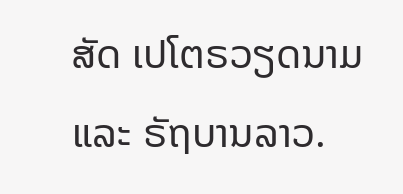ສັດ ເປໂຕຣວຽດນາມ ແລະ ຣັຖບານລາວ.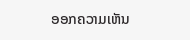ອອກຄວາມເຫັນ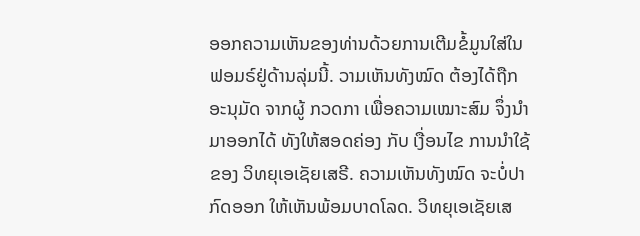ອອກຄວາມເຫັນຂອງທ່ານດ້ວຍການເຕີມຂໍ້ມູນໃສ່ໃນຟອມຣ໌ຢູ່ດ້ານລຸ່ມນີ້. ວາມເຫັນທັງໝົດ ຕ້ອງໄດ້ຖືກ ອະນຸມັດ ຈາກຜູ້ ກວດກາ ເພື່ອຄວາມເໝາະສົມ ຈຶ່ງນໍາມາອອກໄດ້ ທັງໃຫ້ສອດຄ່ອງ ກັບ ເງື່ອນໄຂ ການນຳໃຊ້ ຂອງ ວິທຍຸເອເຊັຍເສຣີ. ຄວາມເຫັນທັງໝົດ ຈະບໍ່ປາກົດອອກ ໃຫ້ເຫັນພ້ອມບາດໂລດ. ວິທຍຸເອເຊັຍເສ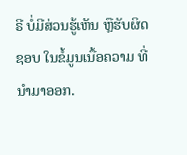ຣີ ບໍ່ມີສ່ວນຮູ້ເຫັນ ຫຼືຮັບຜິດຊອບ ໃນຂໍ້ມູນເນື້ອຄວາມ ທີ່ນໍາມາອອກ.